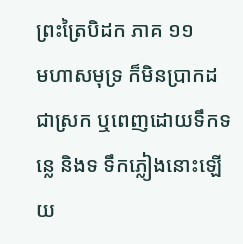ព្រះត្រៃបិដក ភាគ ១១
មហាសមុទ្រ ក៏មិនប្រាកដជាស្រក ឬពេញដោយទឹកទន្លេ និងទ ទឹកភ្លៀងនោះឡើយ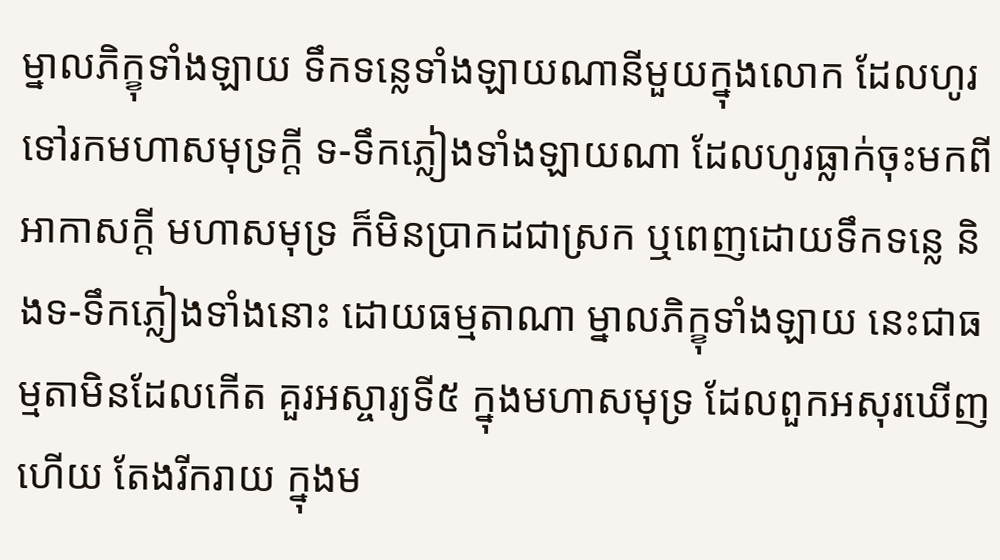ម្នាលភិក្ខុទាំងឡាយ ទឹកទន្លេទាំងឡាយណានីមួយក្នុងលោក ដែលហូរទៅរកមហាសមុទ្រក្តី ទ-ទឹកភ្លៀងទាំងឡាយណា ដែលហូរធ្លាក់ចុះមកពីអាកាសក្តី មហាសមុទ្រ ក៏មិនប្រាកដជាស្រក ឬពេញដោយទឹកទន្លេ និងទ-ទឹកភ្លៀងទាំងនោះ ដោយធម្មតាណា ម្នាលភិក្ខុទាំងឡាយ នេះជាធម្មតាមិនដែលកើត គួរអស្ចារ្យទី៥ ក្នុងមហាសមុទ្រ ដែលពួកអសុរឃើញហើយ តែងរីករាយ ក្នុងម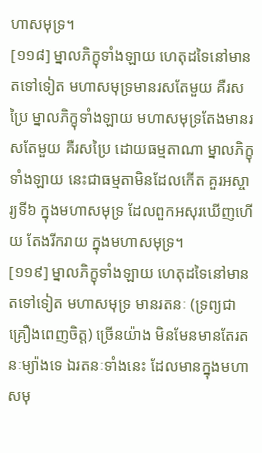ហាសមុទ្រ។
[១១៨] ម្នាលភិក្ខុទាំងឡាយ ហេតុដទៃនៅមានតទៅទៀត មហាសមុទ្រមានរសតែមួយ គឺរសប្រៃ ម្នាលភិក្ខុទាំងឡាយ មហាសមុទ្រតែងមានរសតែមួយ គឺរសប្រៃ ដោយធម្មតាណា ម្នាលភិក្ខុទាំងឡាយ នេះជាធម្មតាមិនដែលកើត គួរអស្ចារ្យទី៦ ក្នុងមហាសមុទ្រ ដែលពួកអសុរឃើញហើយ តែងរីករាយ ក្នុងមហាសមុទ្រ។
[១១៩] ម្នាលភិក្ខុទាំងឡាយ ហេតុដទៃនៅមានតទៅទៀត មហាសមុទ្រ មានរតនៈ (ទ្រព្យជាគ្រឿងពេញចិត្ត) ច្រើនយ៉ាង មិនមែនមានតែរតនៈម្យ៉ាងទេ ឯរតនៈទាំងនេះ ដែលមានក្នុងមហាសមុ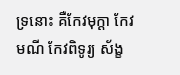ទ្រនោះ គឺកែវមុក្តា កែវមណី កែវពិទូរ្យ ស័ង្ខ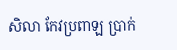សិលា កែវប្រពាឡ ប្រាក់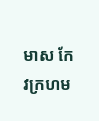មាស កែវក្រហម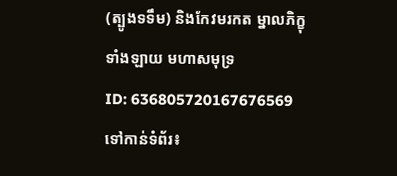(ត្បូងទទឹម) និងកែវមរកត ម្នាលភិក្ខុទាំងឡាយ មហាសមុទ្រ
ID: 636805720167676569
ទៅកាន់ទំព័រ៖